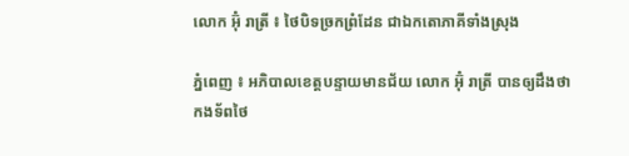លោក អ៊ុំ រាត្រី ៖ ថៃបិទច្រកព្រំដែន ជាឯកតោភាគីទាំងស្រុង

ភ្នំពេញ ៖ អភិបាលខេត្តបន្ទាយមានជ័យ លោក អ៊ុំ រាត្រី បានឲ្យដឹងថា កងទ័ពថៃ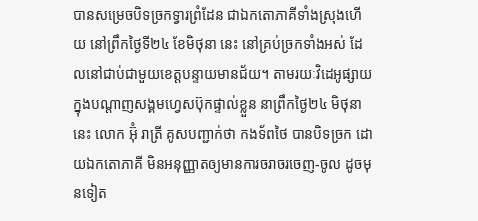បានសម្រេចបិទច្រកទ្វារព្រំដែន ជាឯកតោភាគីទាំងស្រុងហើយ នៅព្រឹកថ្ងៃទី២៤ ខែមិថុនា នេះ នៅគ្រប់ច្រកទាំងអស់ ដែលនៅជាប់ជាមួយខេត្តបន្ទាយមានជ័យ។ តាមរយៈវិដេអូផ្សាយ ក្នុងបណ្តាញសង្គមហ្វេសប៊ុកផ្ទាល់ខ្លួន នាព្រឹកថ្ងៃ២៤ មិថុនានេះ លោក អ៊ុំ រាត្រី គូសបញ្ជាក់ថា កងទ័ពថៃ បានបិទច្រក ដោយឯកតោភាគី មិនអនុញ្ញាតឲ្យមានការចរាចរចេញ-ចូល ដូចមុនទៀត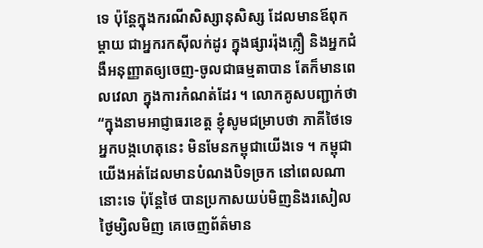ទេ ប៉ុន្តែក្នុងករណីសិស្សានុសិស្ស ដែលមានឪពុកម្តាយ ជាអ្នករកស៊ីលក់ដូរ ក្នុងផ្សាររ៉ុងក្លឿ និងអ្នកជំងឺអនុញ្ញាតឲ្យចេញ-ចូលជាធម្មតាបាន តែក៏មានពេលវេលា ក្នុងការកំណត់ដែរ ។ លោកគូសបញ្ជាក់ថា “ក្នុងនាមអាជ្ញាធរខេត្ត ខ្ញុំសូមជម្រាបថា ភាគីថៃទេ អ្នកបង្កហេតុនេះ មិនមែនកម្ពុជាយើងទេ ។ កម្ពុជា យើងអត់ដែលមានបំណងបិទច្រក នៅពេលណានោះទេ ប៉ុន្តែថៃ បានប្រកាសយប់មិញនិងរសៀលថ្ងៃម្សិលមិញ គេចេញព័ត៌មាន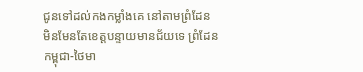ជូនទៅដល់កងកម្លាំងគេ នៅតាមព្រំដែន មិនមែនតែខេត្តបន្ទាយមានជ័យទេ ព្រំដែនកម្ពុជា-ថៃមា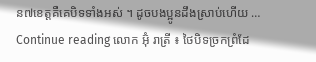ន៧ខេត្តគឺគេបិទទាំងអស់ ។ ដូចបងប្អូនដឹងស្រាប់ហើយ … Continue reading លោក អ៊ុំ រាត្រី ៖ ថៃបិទច្រកព្រំដែ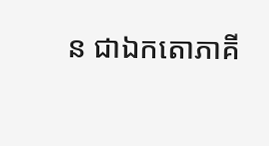ន ជាឯកតោភាគី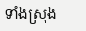ទាំងស្រុង